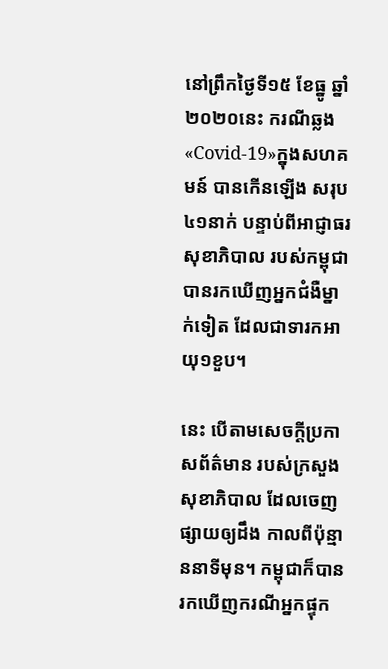នៅព្រឹកថ្ងៃទី១៥ ខែធ្នូ ឆ្នាំ២០២០នេះ ករណីឆ្លង«Covid-19»ក្នុងសហគមន៍ បានកើនឡើង សរុប៤១នាក់ បន្ទាប់ពីអាជ្ញាធរសុខាភិបាល របស់កម្ពុជា បានរកឃើញអ្នកជំងឺម្នាក់ទៀត ដែលជាទារកអាយុ១ខួប។

នេះ បើតាមសេចក្ដីប្រកាសព័ត៌មាន របស់ក្រសួងសុខាភិបាល ដែលចេញផ្សាយឲ្យដឹង កាលពីប៉ុន្មាននាទីមុន។ កម្ពុជាក៏បានរកឃើញករណីអ្នកផ្ទុក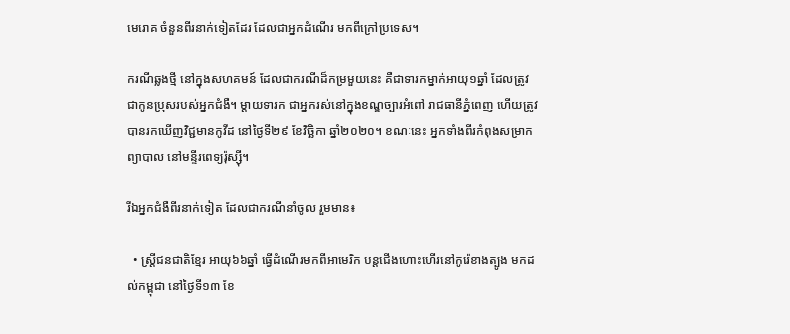មេរោគ ចំនួនពីរនាក់ទៀតដែរ ដែលជាអ្នកដំណើរ មកពីក្រៅប្រទេស។

ករណីឆ្លងថ្មី នៅក្នុងសហគមន៍ ដែលជាករណីដ៏កម្រមួយនេះ គឺជាទារកម្នាក់អាយុ១ឆ្នាំ ដែលត្រូវជាកូនប្រុសរបស់អ្នកជំងឺ។ ម្ដាយទារក ជាអ្នករស់នៅក្នុងខណ្ឌច្បារអំពៅ រាជធានីភ្នំពេញ ហើយត្រូវបានរកឃើញវិជ្ជមានកូវីដ នៅថ្ងៃទី២៩ ខែវិច្ឆិកា ឆ្នាំ២០២០។ ខណៈនេះ អ្នកទាំងពីរកំពុងសម្រាកព្យាបាល នៅមន្ទីរពេទ្យរ៉ុស្ស៊ី។

រីឯអ្នកជំងឺពីរនាក់ទៀត ដែលជាករណីនាំចូល រួមមាន៖

  • ស្ត្រីជនជាតិខ្មែរ អាយុ៦៦ឆ្នាំ ធ្វើដំណើរមកពីអាមេរិក បន្តជើងហោះហើរនៅកូរ៉េខាងត្បូង មកដល់កម្ពុជា នៅថ្ងៃទី១៣ ខែ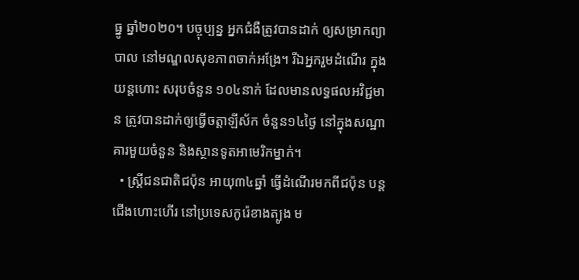ធ្នូ ឆ្នាំ២០២០។ បច្ចុប្បន្ន អ្នកជំងឺត្រូវបានដាក់ ឲ្យសម្រាកព្យាបាល នៅមណ្ឌលសុខភាពចាក់អង្រែ។ រីឯអ្នករួមដំណើរ ក្នុងយន្ដហោះ សរុបចំនួន ១០៤នាក់ ដែលមានលទ្ធផលអវិជ្ជមាន ត្រូវបានដាក់ឲ្យធ្វើចត្តាឡីស័ក ចំនួន១៤ថ្ងៃ នៅក្នុងសណ្ឋាគារមួយចំនួន និងស្ថានទូតអាមេរិកម្នាក់។
  • ស្ត្រីជនជាតិជប៉ុន អាយុ៣៤ឆ្នាំ ធ្វើដំណើរមកពីជប៉ុន បន្តជើងហោះហើរ នៅប្រទេសកូរ៉េខាងត្បូង ម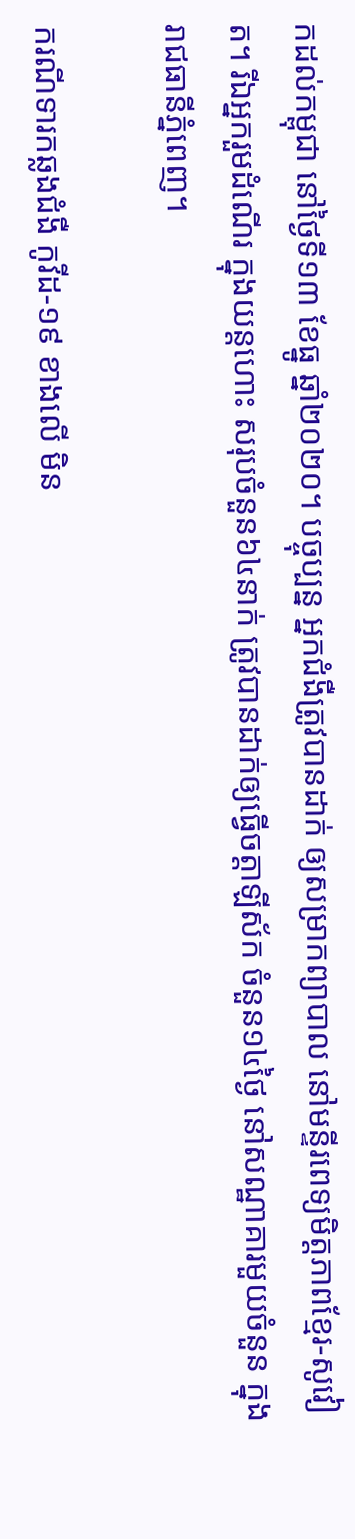កដល់កម្ពុជា នៅថ្ងៃទី១៣ ខែធ្នូ ឆ្នាំ២០២០។ បច្ចុប្បន្ន អ្នកជំងឺត្រូវបានដាក់ ឲ្យសម្រាកព្យាបាល នៅមន្ទីរពេទ្យមិត្តភាពខ្មែរ-សូវៀត។ រីឯអ្នករួមដំណើរ ក្នុងយន្តហោះ សរុបចំនួន៦៤នាក់ ត្រូវបានដាក់ឲ្យធ្វើចត្តាឡីស័ក ចំនួន១៤ថ្ងៃ នៅសណ្ឋាគារមួយចំនួន ក្នុងរាជធានីភ្នំពេញ។

ករណីទារកឆ្លងជំងឺ កូវីដ-១៩ ខាងលើ មិន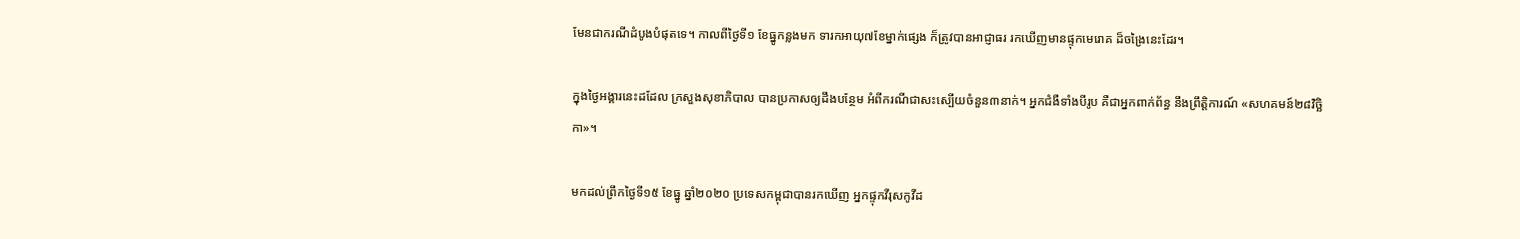មែនជាករណីដំបូងបំផុតទេ។ កាលពីថ្ងៃទី១ ខែធ្នូកន្លងមក ទារកអាយុ៧ខែម្នាក់ផ្សេង ក៏ត្រូវបានអាជ្ញាធរ រកឃើញមានផ្ទុកមេរោគ ដ៏ចង្រៃនេះដែរ។

ក្នុងថ្ងៃអង្គារនេះដដែល ក្រសួងសុខាភិបាល បានប្រកាសឲ្យដឹងបន្ថែម អំពីករណីជាសះស្បើយចំនួន៣នាក់។ អ្នកជំងឺទាំងបីរូប គឺជាអ្នកពាក់ព័ន្ធ នឹងព្រឹត្តិការណ៍ «សហគមន៍២៨វិច្ឆិកា»។

មកដល់ព្រឹកថ្ងៃទី១៥ ខែធ្នូ ឆ្នាំ២០២០ ប្រទេសកម្ពុជាបានរកឃើញ អ្នកផ្ទុកវីរុសកូវីដ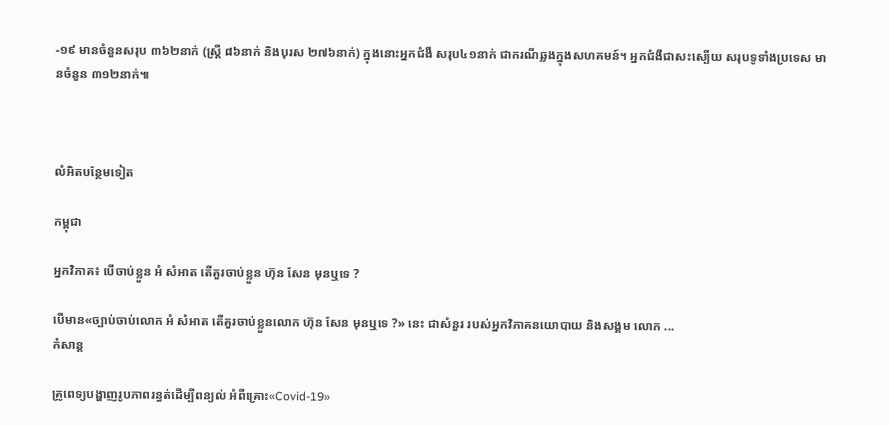-១៩ មានចំនួនសរុប ៣៦២នាក់ (ស្ត្រី ៨៦នាក់ និងបុរស ២៧៦នាក់) ក្នុងនោះអ្នកជំងឺ សរុប៤១នាក់ ជាករណីឆ្លងក្នុងសហគមន៍។ អ្នកជំងឺជាសះស្បើយ សរុបទូទាំងប្រទេស មានចំនួន ៣១២នាក់៕



លំអិតបន្ថែមទៀត

កម្ពុជា

អ្នកវិភាគ៖ បើចាប់ខ្លួន អំ សំអាត តើគួរចាប់ខ្លួន ហ៊ុន សែន មុនឬទេ ?

បើមាន«ច្បាប់ចាប់លោក អំ សំអាត តើគួរចាប់ខ្លួនលោក ហ៊ុន សែន មុនឬទេ ?» នេះ ជាសំនួរ របស់អ្នកវិភាគនយោបាយ និងសង្គម លោក ...
កំសាន្ដ

គ្រូពេទ្យបង្ហាញរូបភាពរន្ធត់ដើម្បីពន្យល់ អំពីគ្រោះ«Covid-19»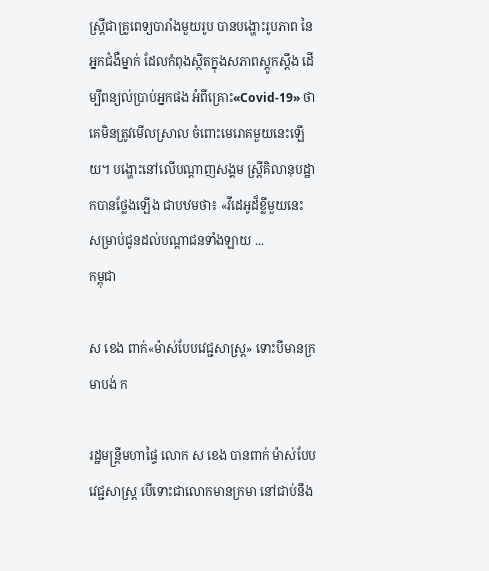ស្ត្រីជាគ្រូពេទ្យបារាំងមួយរូប បានបង្ហោះរូបភាព នៃអ្នកជំងឺម្នាក់ ដែលកំពុងស្ថិតក្នុងសភាពស្ដូកស្ដឹង ដើម្បីពន្យល់ប្រាប់អ្នកផង អំពីគ្រោះ«Covid-19» ថាគេមិនត្រូវមើលស្រាល ចំពោះមេរោគមួយនេះឡើយ។ បង្ហោះនៅលើបណ្ដាញសង្គម ស្ត្រីគិលានុបដ្ឋាកបានថ្លែងឡើង ជាបឋមថា៖ «វីដេអូដ៏ខ្លីមួយនេះ សម្រាប់ជូនដល់បណ្ដាជនទាំងឡាយ ...
កម្ពុជា

ស ខេង ពាក់«ម៉ាស់បែបវេជ្ជសាស្ត្រ» ទោះបីមានក្រមាបង់ ក

រដ្ឋមន្ត្រីមហាផ្ទៃ លោក ស ខេង បានពាក់ ម៉ាស់បែបវេជ្ជសាស្ត្រ បើទោះជាលោកមានក្រមា នៅជាប់នឹង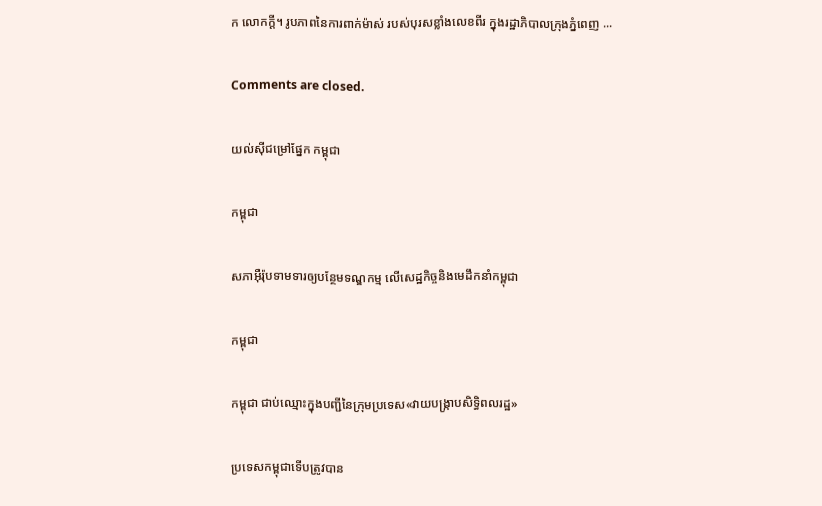ក លោកក្ដី។ រូបភាពនៃការពាក់ម៉ាស់ របស់បុរសខ្លាំងលេខពីរ ក្នុងរដ្ឋាភិបាលក្រុងភ្នំពេញ ...

Comments are closed.

យល់ស៊ីជម្រៅផ្នែក កម្ពុជា

កម្ពុជា

សភាអ៊ឺរ៉ុបទាមទារឲ្យបន្ថែមទណ្ឌកម្ម លើសេដ្ឋកិច្ចនិងមេដឹកនាំកម្ពុជា

កម្ពុជា

កម្ពុជា ជាប់ឈ្មោះក្នុងបញ្ជីនៃក្រុមប្រទេស«វាយបង្ក្រាបសិទ្ធិពលរដ្ឋ»

ប្រទេសកម្ពុជាទើបត្រូវបាន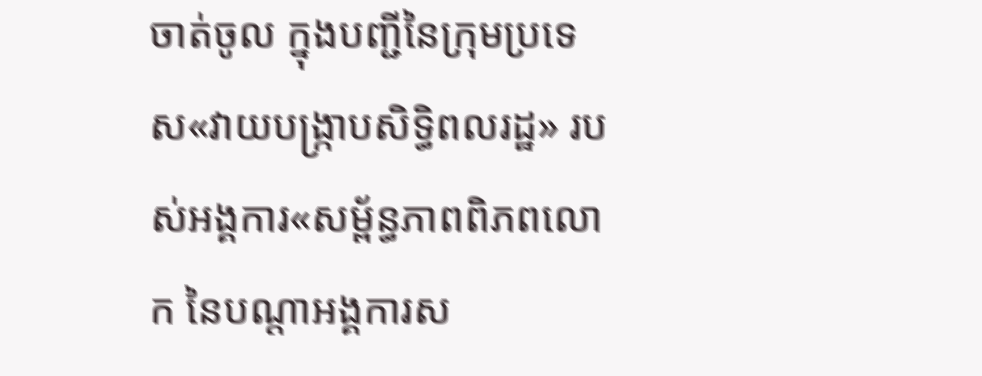ចាត់ចូល ក្នុងបញ្ជីនៃក្រុមប្រទេស«វាយបង្ក្រាបសិទ្ធិពលរដ្ឋ» របស់អង្គការ«សម្ព័ន្ធភាពពិភពលោក នៃបណ្ដាអង្គការស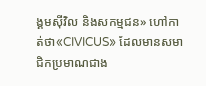ង្គមស៊ីវិល និងសកម្មជន» ហៅកាត់ថា«CIVICUS» ដែលមានសមាជិកប្រមាណជាង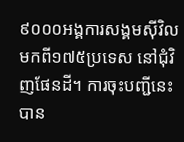៩០០០អង្គការសង្គមស៊ីវិល មកពី១៧៥ប្រទេស នៅជុំវិញផែនដី។ ការចុះបញ្ជីនេះ បាន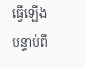ធ្វើឡើងបន្ទាប់ពី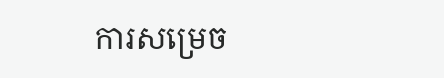ការសម្រេច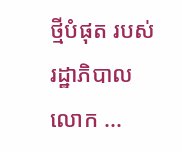ថ្មីបំផុត របស់រដ្ឋាភិបាលលោក ...